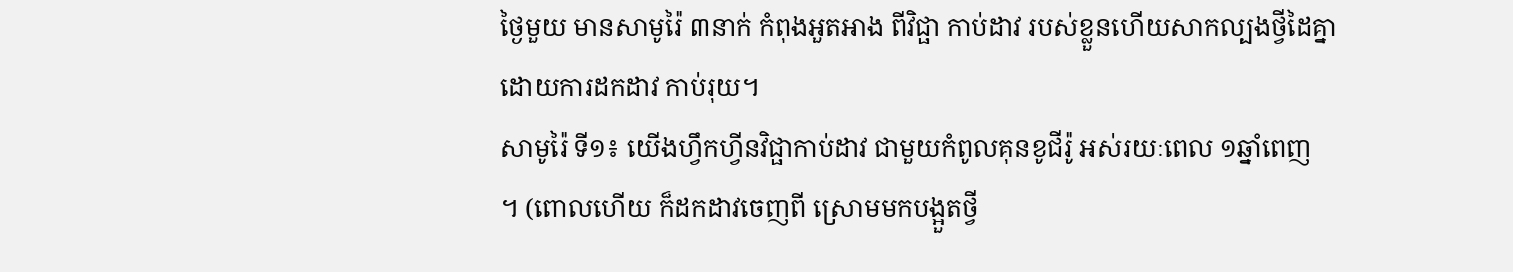ថ្ងៃមួយ មានសាមូរ៉ៃ ៣នាក់ កំពុងអួតអាង ពីវិជ្ផា កាប់ដាវ របស់ខ្លួនហើយសាកល្បងថ្វីដៃគ្នា
ដោយការដកដាវ កាប់រុយ។
សាមូរ៉ៃ ទី១៖ យើងហ្វឹកហ្វីនវិជ្ផាកាប់ដាវ ជាមួយកំពូលគុនខូជីរ៉ូ អស់រយៈពេល ១ឆ្នាំពេញ
។ (ពោលហើយ ក៏ដកដាវចេញពី ស្រោមមកបង្អួតថ្វី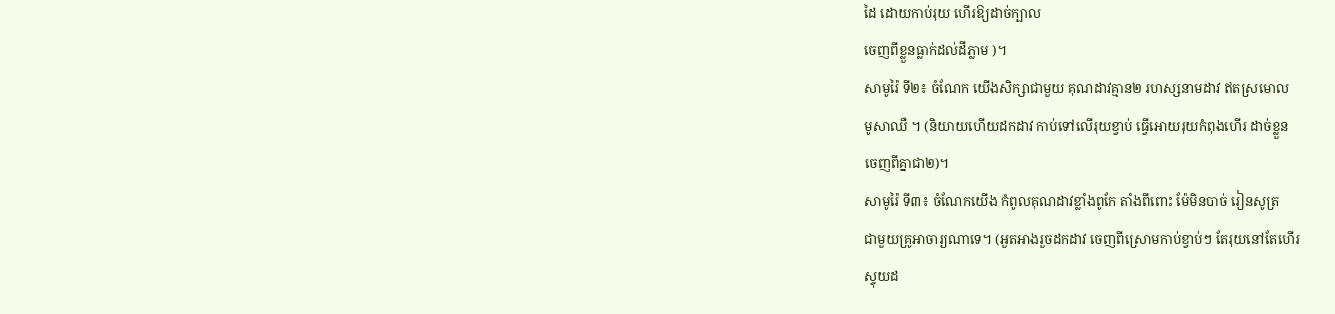ដៃ ដោយកាប់រុយ ហើរឱ្យដាច់ក្បាល
ចេញពីខ្លួនធ្លាក់ដល់ដីភ្លាម )។
សាមូរ៉ៃ ទី២៖ ចំណែក យើងសិក្សាជាមួយ គុណដាវគ្មាន២ រហស្សនាមដាវ ឥតស្រមោល
មូសាឈឺ ។ (និយាយហើយដកដាវ កាប់ទៅលើរុយខ្វាប់ ធ្វើអោយរុយកំពុងហើរ ដាច់ខ្លួន
ចេញពីគ្នាជា២)។
សាមូរ៉ៃ ទី៣៖ ចំណែកយើង កំពូលគុណដាវខ្លាំងពូកែ តាំងពីពោះ ម៉ែមិនបាច់ រៀនសូត្រ
ជាមួយគ្រូអាចារ្យណាទេ។ (អួតអាងរួចដកដាវ ចេញពីស្រោមកាប់ខ្វាប់ៗ តែរុយនៅតែហើរ
ស្ទុយដ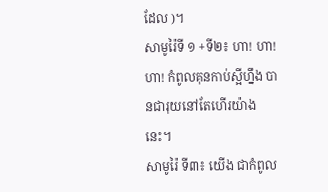ដែល )។
សាមូរ៉ៃទី ១ +ទី២៖ ហា! ហា! ហា! កំពូលគុនកាប់ស្អីហ្នឹង បានជារុយនៅតែហើរយ៉ាងនេះ។
សាមូរ៉ៃ ទី៣៖ យើង ជាកំពូល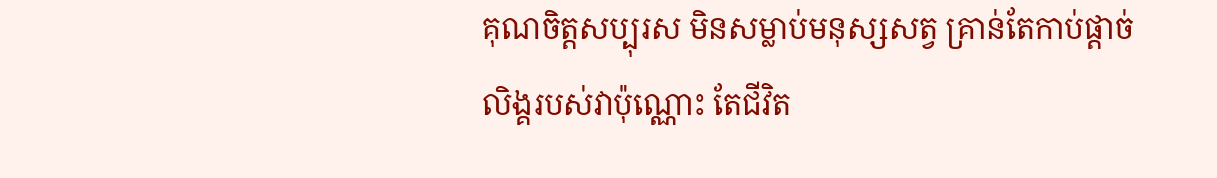គុណចិត្តសប្បុរស មិនសម្លាប់មនុស្សសត្វ គ្រាន់តែកាប់ផ្តាច់
លិង្គរបស់វាប៉ុណ្ណោះ តែជីវិត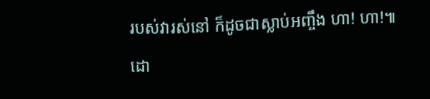របស់វារស់នៅ ក៏ដូចជាស្លាប់អញ្ចឹង ហា! ហា!៕
ដោ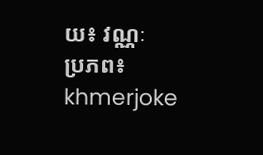យ៖ វណ្ណៈ
ប្រភព៖ khmerjoke